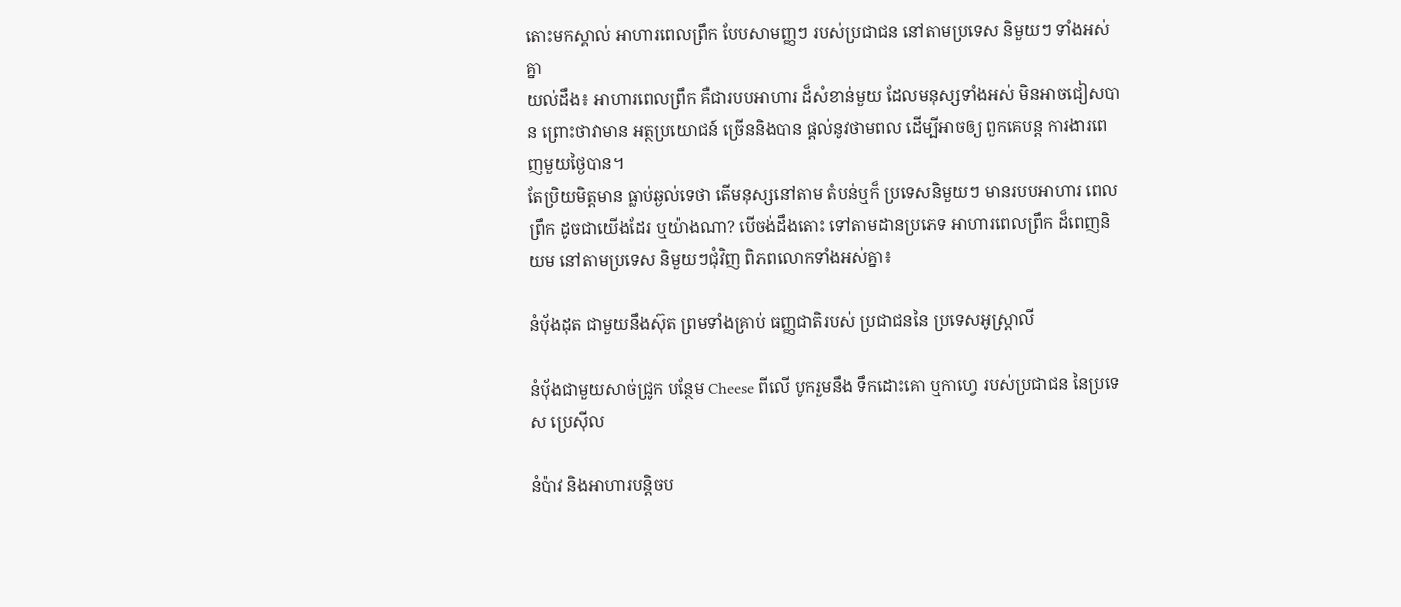តោះមកស្គាល់ អាហារពេលព្រឹក បែបសាមញ្ញៗ របស់ប្រជាជន នៅតាមប្រទេស និមួយៗ ទាំងអស់គ្នា
យល់ដឹង៖ អាហារពេលព្រឹក គឺជារបបអាហារ ដ៏សំខាន់មួយ ដែលមនុស្សទាំងអស់ មិនអាចជៀសបាន ព្រោះថាវាមាន អត្ថប្រយោជន៍ ច្រើននិងបាន ផ្តល់នូវថាមពល ដើម្បីអាចឲ្យ ពួកគេបន្ត ការងារពេញមួយថ្ងៃបាន។
តែប្រិយមិត្តមាន ធ្លាប់ឆ្ងល់ទេថា តើមនុស្សនៅតាម តំបន់ឬក៏ ប្រទេសនិមួយៗ មានរបបអាហារ ពេលព្រឹក ដូចជាយើងដែរ ឬយ៉ាងណា? បើចង់ដឹងតោះ ទៅតាមដានប្រភេទ អាហារពេលព្រឹក ដ៏ពេញនិយម នៅតាមប្រទេស និមួយៗជុំវិញ ពិភពលោកទាំងអស់គ្នា៖

នំប៉័ងដុត ជាមួយនឹងស៊ុត ព្រមទាំងគ្រាប់ ធញ្ញជាតិរបស់ ប្រជាជននៃ ប្រទេសអូស្ត្រាលី

នំប៉័ងជាមួយសាច់ជ្រូក បន្ថែម Cheese ពីលើ បូករួមនឹង ទឹកដោះគោ ឬកាហ្វេ របស់ប្រជាជន នៃប្រទេស ប្រេស៊ីល

នំប៉ាវ និងអាហារបន្តិចប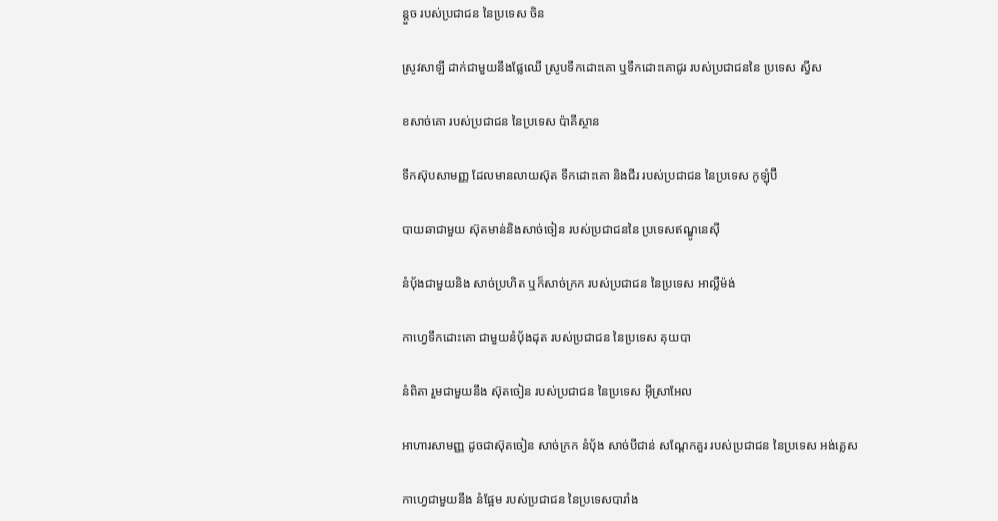ន្តួច របស់ប្រជាជន នៃប្រទេស ចិន

ស្រូវសាឡី ដាក់ជាមួយនឹងផ្លែឈើ ស្រូបទឹកដោះគោ ឬទឹកដោះគោជូរ របស់ប្រជាជននៃ ប្រទេស ស្វីស

ខសាច់គោ របស់ប្រជាជន នៃប្រទេស ប៉ាគីស្ថាន

ទឹកស៊ុបសាមញ្ញ ដែលមានលាយស៊ុត ទឹកដោះគោ និងជីរ របស់ប្រជាជន នៃប្រទេស កូឡុំប៊ី

បាយឆាជាមួយ ស៊ុតមាន់និងសាច់ចៀន របស់ប្រជាជននៃ ប្រទេសឥណ្ឌូនេស៊ី

នំប៉័ងជាមួយនិង សាច់ប្រហិត ឬក៏សាច់ក្រក របស់ប្រជាជន នៃប្រទេស អាល្លឺម៉ង់

កាហ្វេទឹកដោះគោ ជាមួយនំប៉័ងដុត របស់ប្រជាជន នៃប្រទេស គុយបា

នំពិតា រួមជាមួយនឹង ស៊ុតចៀន របស់ប្រជាជន នៃប្រទេស អ៊ីស្រាអែល

អាហារសាមញ្ញ ដូចជាស៊ុតចៀន សាច់ក្រក នំប៉័ង សាច់បីជាន់ សណ្តែកគួរ របស់ប្រជាជន នៃប្រទេស អង់គ្លេស

កាហ្វេជាមួយនឹង នំផ្អែម របស់ប្រជាជន នៃប្រទេសបារាំង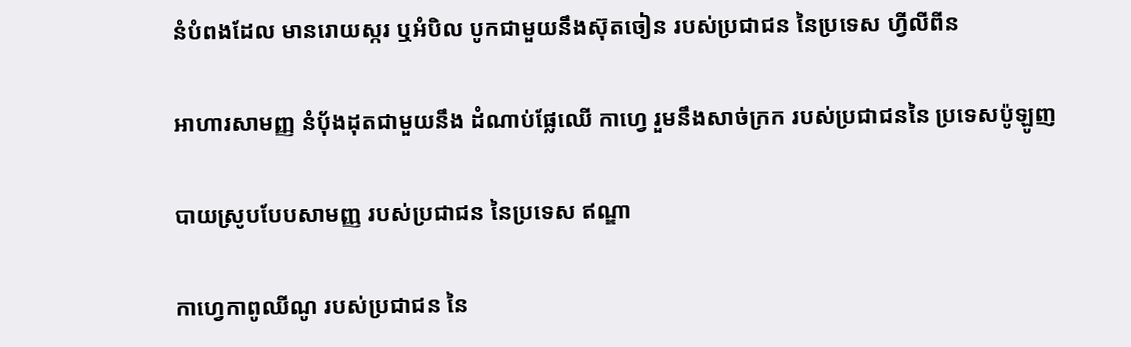នំបំពងដែល មានរោយស្ករ ឬអំបិល បូកជាមួយនឹងស៊ុតចៀន របស់ប្រជាជន នៃប្រទេស ហ្វីលីពីន

អាហារសាមញ្ញ នំប៉័ងដុតជាមួយនឹង ដំណាប់ផ្លែឈើ កាហ្វេ រួមនឹងសាច់ក្រក របស់ប្រជាជននៃ ប្រទេសប៉ូឡូញ

បាយស្រូបបែបសាមញ្ញ របស់ប្រជាជន នៃប្រទេស ឥណ្ឌា

កាហ្វេកាពូឈីណូ របស់ប្រជាជន នៃ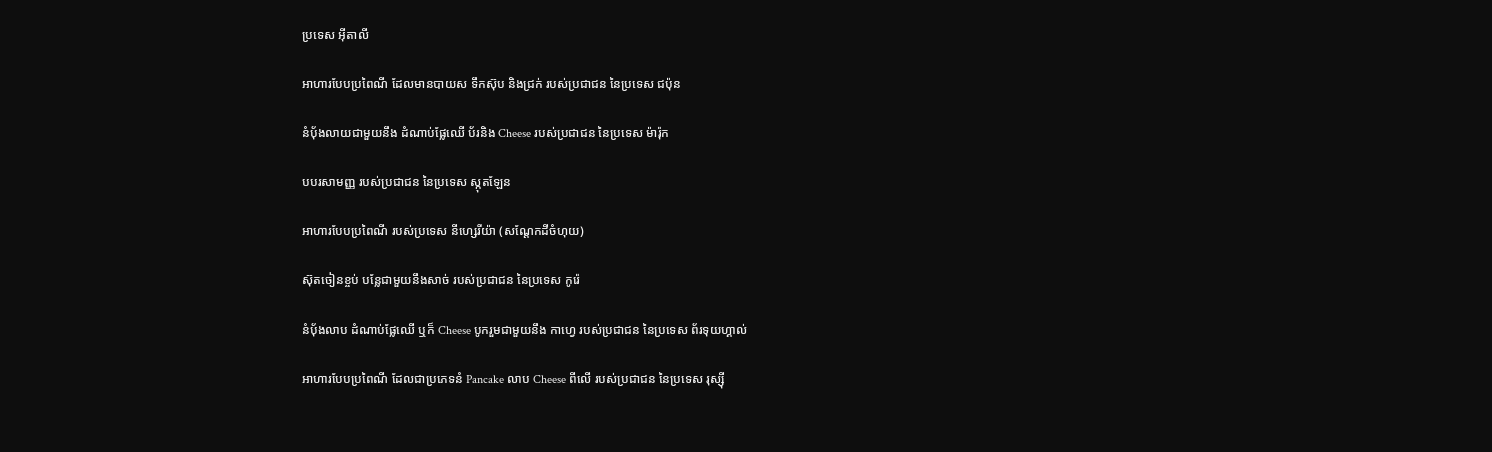ប្រទេស អ៊ីតាលី

អាហារបែបប្រពៃណី ដែលមានបាយស ទឹកស៊ុប និងជ្រក់ របស់ប្រជាជន នៃប្រទេស ជប៉ុន

នំប៉័ងលាយជាមួយនឹង ដំណាប់ផ្លែឈើ ប័រនិង Cheese របស់ប្រជាជន នៃប្រទេស ម៉ារ៉ុក

បបរសាមញ្ញ របស់ប្រជាជន នៃប្រទេស ស្កុតឡែន

អាហារបែបប្រពៃណី របស់ប្រទេស នីហ្សេរីយ៉ា (សណ្តែកដីចំហុយ)

ស៊ុតចៀនខ្ចប់ បន្លែជាមួយនឹងសាច់ របស់ប្រជាជន នៃប្រទេស កូរ៉េ

នំប៉័ងលាប ដំណាប់ផ្លែឈើ ឬក៏ Cheese បូករួមជាមួយនឹង កាហ្វេ របស់ប្រជាជន នៃប្រទេស ព័រទុយហ្គាល់

អាហារបែបប្រពៃណី ដែលជាប្រភេទនំ Pancake លាប Cheese ពីលើ របស់ប្រជាជន នៃប្រទេស រុស្ស៊ី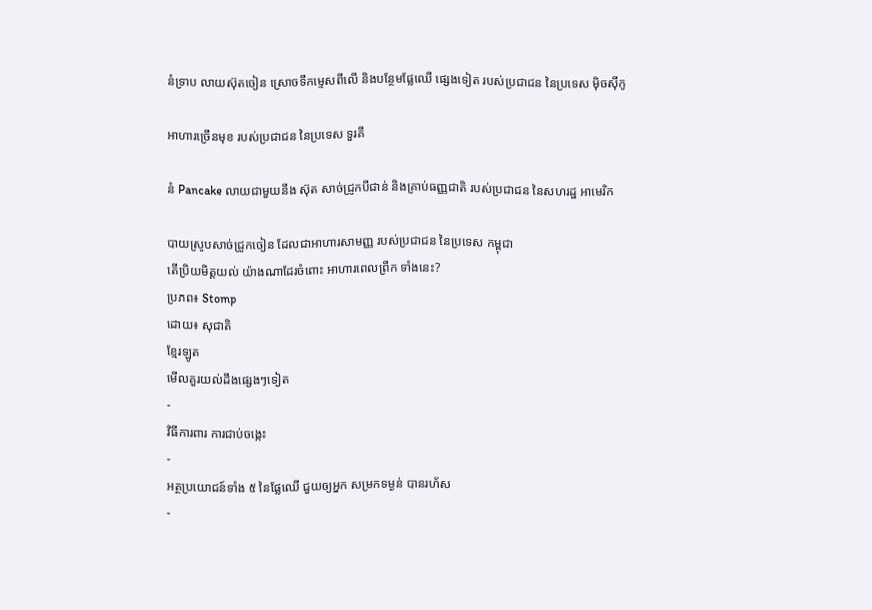នំទ្រាប លាយស៊ុតចៀន ស្រោចទឹកម្ទេសពីលើ និងបន្ថែមផ្លែឈើ ផ្សេងទៀត របស់ប្រជាជន នៃប្រទេស ម៉ិចស៊ីកូ

អាហារច្រើនមុខ របស់ប្រជាជន នៃប្រទេស ទួរគី

នំ Pancake លាយជាមួយនឹង ស៊ុត សាច់ជ្រូកបីជាន់ និងគ្រាប់ធញ្ញជាតិ របស់ប្រជាជន នៃសហរដ្ឋ អាមេរិក

បាយស្រូបសាច់ជ្រូកចៀន ដែលជាអាហារសាមញ្ញ របស់ប្រជាជន នៃប្រទេស កម្ពុជា
តើប្រិយមិត្តយល់ យ៉ាងណាដែរចំពោះ អាហារពេលព្រឹក ទាំងនេះ?
ប្រភព៖ Stomp
ដោយ៖ សុជាតិ
ខ្មែរឡូត
មើលគួរយល់ដឹងផ្សេងៗទៀត
-
វិធីការពារ ការជាប់ចង្កេះ
-
អត្ថប្រយោជន៍ទាំង ៥ នៃផ្លែឈើ ជួយឲ្យអ្នក សម្រកទម្ងន់ បានរហ័ស
-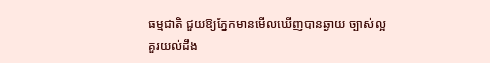ធម្មជាតិ ជួយឱ្យភ្នែកមានមើលឃើញបានឆ្ងាយ ច្បាស់ល្អ
គួរយល់ដឹង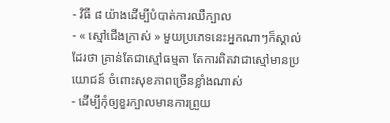- វិធី ៨ យ៉ាងដើម្បីបំបាត់ការឈឺក្បាល
- « ស្មៅជើងក្រាស់ » មួយប្រភេទនេះអ្នកណាៗក៏ស្គាល់ដែរថា គ្រាន់តែជាស្មៅធម្មតា តែការពិតវាជាស្មៅមានប្រយោជន៍ ចំពោះសុខភាពច្រើនខ្លាំងណាស់
- ដើម្បីកុំឲ្យខួរក្បាលមានការព្រួយ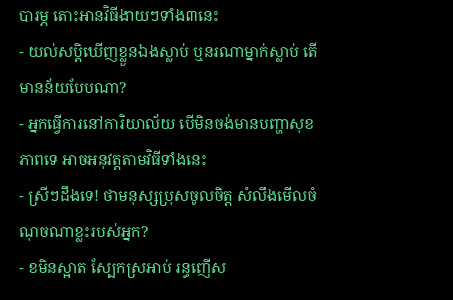បារម្ភ តោះអានវិធីងាយៗទាំង៣នេះ
- យល់សប្តិឃើញខ្លួនឯងស្លាប់ ឬនរណាម្នាក់ស្លាប់ តើមានន័យបែបណា?
- អ្នកធ្វើការនៅការិយាល័យ បើមិនចង់មានបញ្ហាសុខភាពទេ អាចអនុវត្តតាមវិធីទាំងនេះ
- ស្រីៗដឹងទេ! ថាមនុស្សប្រុសចូលចិត្ត សំលឹងមើលចំណុចណាខ្លះរបស់អ្នក?
- ខមិនស្អាត ស្បែកស្រអាប់ រន្ធញើស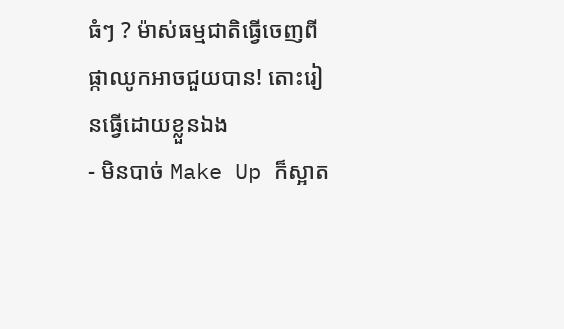ធំៗ ? ម៉ាស់ធម្មជាតិធ្វើចេញពីផ្កាឈូកអាចជួយបាន! តោះរៀនធ្វើដោយខ្លួនឯង
- មិនបាច់ Make Up ក៏ស្អាត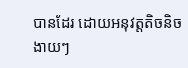បានដែរ ដោយអនុវត្តតិចនិចងាយៗ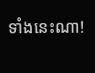ទាំងនេះណា!